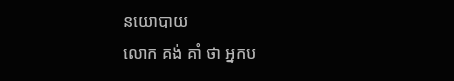នយោបាយ
លោក គង់ គាំ ថា អ្នកប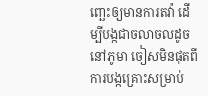ញ្ឆេះឲ្យមានការតវ៉ា ដើម្បីបង្កជាចលាចលដូចនៅភូមា ចៀសមិនផុតពីការបង្កគ្រោះសម្រាប់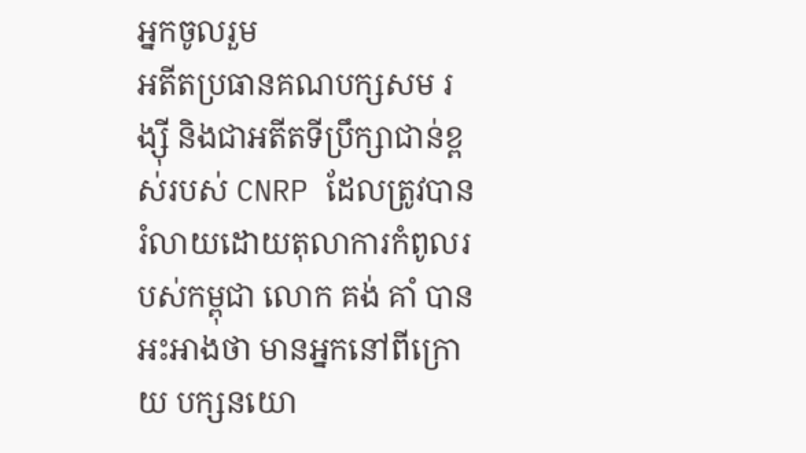អ្នកចូលរួម
អតីតប្រធានគណបក្សសម រង្ស៊ី និងជាអតីតទីប្រឹក្សាជាន់ខ្ពស់របស់ CNRP ដែលត្រូវបានរំលាយដោយតុលាការកំពូលរបស់កម្ពុជា លោក គង់ គាំ បានអះអាងថា មានអ្នកនៅពីក្រោយ បក្សនយោ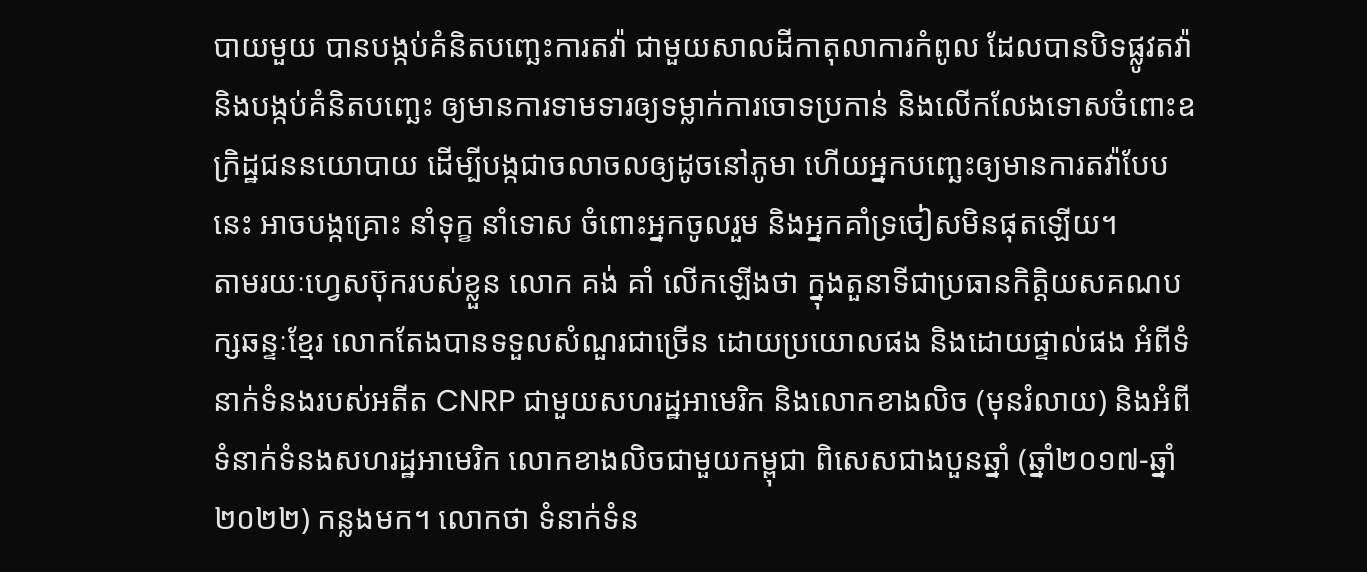បាយមួយ បានបង្កប់គំនិតបញ្ឆេះការតវ៉ា ជាមួយសាលដីកាតុលាការកំពូល ដែលបានបិទផ្លូវតវ៉ា និងបង្កប់គំនិតបញ្ឆេះ ឲ្យមានការទាមទារឲ្យទម្លាក់ការចោទប្រកាន់ និងលើកលែងទោសចំពោះឧក្រិដ្ឋជននយោបាយ ដើម្បីបង្កជាចលាចលឲ្យដូចនៅភូមា ហើយអ្នកបញ្ឆេះឲ្យមានការតវ៉ាបែបនេះ អាចបង្កគ្រោះ នាំទុក្ខ នាំទោស ចំពោះអ្នកចូលរួម និងអ្នកគាំទ្រចៀសមិនផុតឡើយ។
តាមរយៈហ្វេសប៊ុករបស់ខ្លួន លោក គង់ គាំ លើកឡើងថា ក្នុងតួនាទីជាប្រធានកិត្តិយសគណបក្សឆន្ទៈខ្មែរ លោកតែងបានទទួលសំណួរជាច្រើន ដោយប្រយោលផង និងដោយផ្ទាល់ផង អំពីទំនាក់ទំនងរបស់អតីត CNRP ជាមួយសហរដ្ឋអាមេរិក និងលោកខាងលិច (មុនរំលាយ) និងអំពីទំនាក់ទំនងសហរដ្ឋអាមេរិក លោកខាងលិចជាមួយកម្ពុជា ពិសេសជាងបួនឆ្នាំ (ឆ្នាំ២០១៧-ឆ្នាំ២០២២) កន្លងមក។ លោកថា ទំនាក់ទំន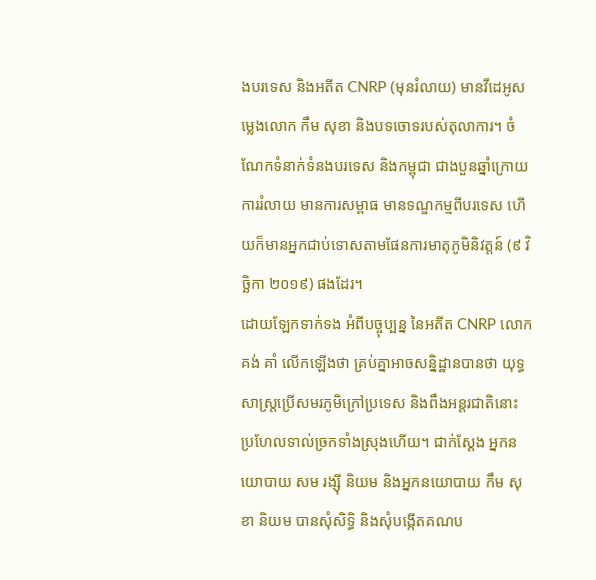ងបរទេស និងអតីត CNRP (មុនរំលាយ) មានវីដេអូសម្លេងលោក កឹម សុខា និងបទចោទរបស់តុលាការ។ ចំណែកទំនាក់ទំនងបរទេស និងកម្ពុជា ជាងបួនឆ្នាំក្រោយការរំលាយ មានការសម្ពាធ មានទណ្ឌកម្មពីបរទេស ហើយក៏មានអ្នកជាប់ទោសតាមផែនការមាតុភូមិនិវត្តន៍ (៩ វិច្ឆិកា ២០១៩) ផងដែរ។
ដោយឡែកទាក់ទង អំពីបច្ចុប្បន្ន នៃអតីត CNRP លោក គង់ គាំ លើកឡើងថា គ្រប់គ្នាអាចសន្និដ្ឋានបានថា យុទ្ធសាស្ត្រប្រើសមរភូមិក្រៅប្រទេស និងពឹងអន្តរជាតិនោះ ប្រហែលទាល់ច្រកទាំងស្រុងហើយ។ ជាក់ស្ដែង អ្នកនយោបាយ សម រង្ស៊ី និយម និងអ្នកនយោបាយ កឹម សុខា និយម បានសុំសិទ្ធិ និងសុំបង្កើតគណប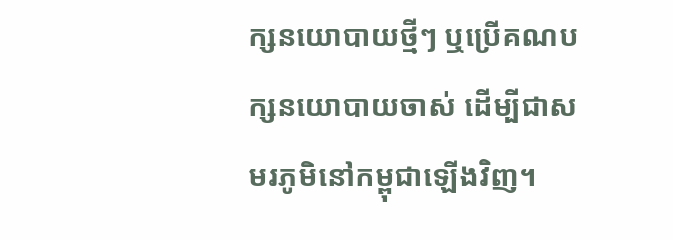ក្សនយោបាយថ្មីៗ ឬប្រើគណបក្សនយោបាយចាស់ ដើម្បីជាសមរភូមិនៅកម្ពុជាឡើងវិញ។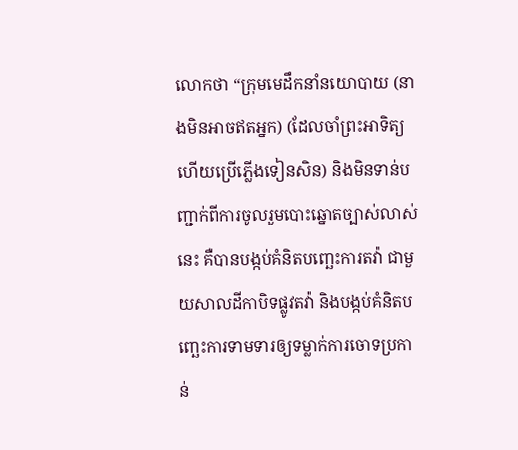លោកថា “ក្រុមមេដឹកនាំនយោបាយ (នាងមិនអាចឥតអ្នក) (ដែលចាំព្រះអាទិត្យ ហើយប្រើភ្លើងទៀនសិន) និងមិនទាន់បញ្ជាក់ពីការចូលរួមបោះឆ្នោតច្បាស់លាស់នេះ គឺបានបង្កប់គំនិតបញ្ឆេះការតវ៉ា ជាមួយសាលដីកាបិទផ្លូវតវ៉ា និងបង្កប់គំនិតបញ្ឆេះការទាមទារឲ្យទម្លាក់ការចោទប្រកាន់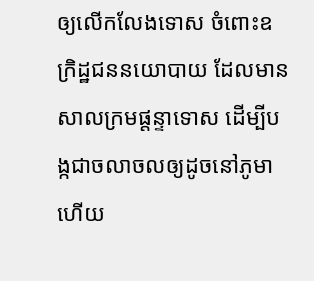ឲ្យលើកលែងទោស ចំពោះឧក្រិដ្ឋជននយោបាយ ដែលមានសាលក្រមផ្តន្ទាទោស ដើម្បីបង្កជាចលាចលឲ្យដូចនៅភូមា ហើយ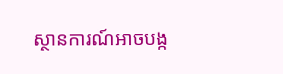ស្ថានការណ៍អាចបង្ក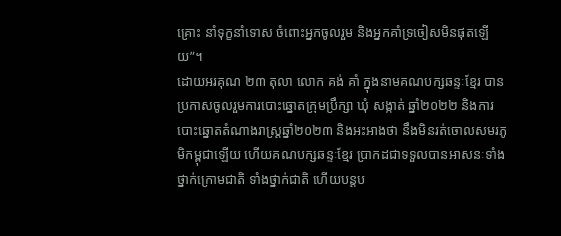គ្រោះ នាំទុក្ខនាំទោស ចំពោះអ្នកចូលរួម និងអ្នកគាំទ្រចៀសមិនផុតឡើយ”។
ដោយអរគុណ ២៣ តុលា លោក គង់ គាំ ក្នុងនាមគណបក្សឆន្ទៈខ្មែរ បានប្រកាសចូលរួមការបោះឆ្នោតក្រុមប្រឹក្សា ឃុំ សង្កាត់ ឆ្នាំ២០២២ និងការបោះឆ្នោតតំណាងរាស្ត្រឆ្នាំ២០២៣ និងអះអាងថា នឹងមិនរត់ចោលសមរភូមិកម្ពុជាឡើយ ហើយគណបក្សឆន្ទៈខ្មែរ ប្រាកដជាទទួលបានអាសនៈទាំងថ្នាក់ក្រោមជាតិ ទាំងថ្នាក់ជាតិ ហើយបន្តប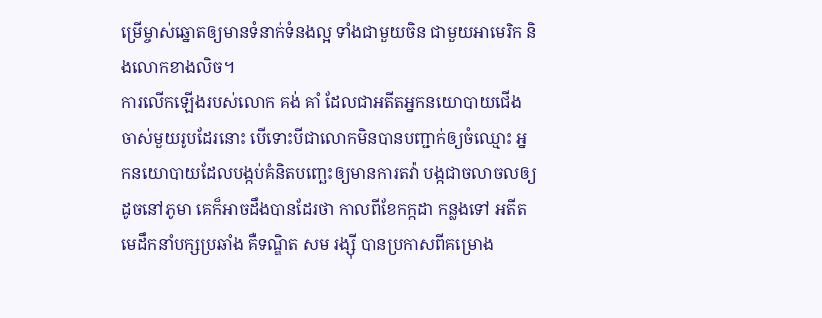ម្រើម្ចាស់ឆ្នោតឲ្យមានទំនាក់ទំនងល្អ ទាំងជាមួយចិន ជាមួយអាមេរិក និងលោកខាងលិច។
ការលើកឡើងរបស់លោក គង់ គាំ ដែលជាអតីតអ្នកនយោបាយជើងចាស់មួយរូបដែរនោះ បើទោះបីជាលោកមិនបានបញ្ជាក់ឲ្យចំឈ្មោះ អ្នកនយោបាយដែលបង្កប់គំនិតបញ្ឆេះឲ្យមានការតវ៉ា បង្កជាចលាចលឲ្យដូចនៅភូមា គេក៏អាចដឹងបានដែរថា កាលពីខែកក្កដា កន្លងទៅ អតីតមេដឹកនាំបក្សប្រឆាំង គឺទណ្ឌិត សម រង្ស៊ី បានប្រកាសពីគម្រោង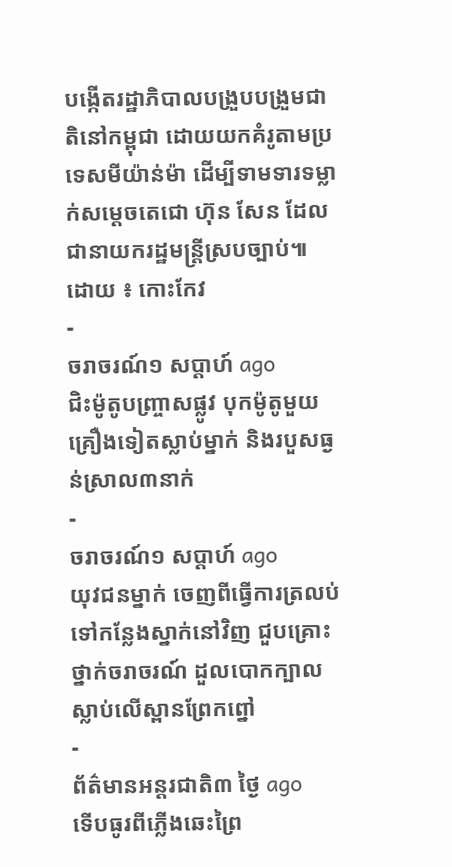បង្កើតរដ្ឋាភិបាលបង្រួបបង្រួមជាតិនៅកម្ពុជា ដោយយកគំរូតាមប្រទេសមីយ៉ាន់ម៉ា ដើម្បីទាមទារទម្លាក់សម្តេចតេជោ ហ៊ុន សែន ដែលជានាយករដ្ឋមន្ត្រីស្របច្បាប់៕
ដោយ ៖ កោះកែវ
-
ចរាចរណ៍១ សប្តាហ៍ ago
ជិះម៉ូតូបញ្ច្រាសផ្លូវ បុកម៉ូតូមួយគ្រឿងទៀតស្លាប់ម្នាក់ និងរបួសធ្ងន់ស្រាល៣នាក់
-
ចរាចរណ៍១ សប្តាហ៍ ago
យុវជនម្នាក់ ចេញពីធ្វើការត្រលប់ទៅកន្លែងស្នាក់នៅវិញ ជួបគ្រោះថ្នាក់ចរាចរណ៍ ដួលបោកក្បាលស្លាប់លើស្ពានព្រែកព្នៅ
-
ព័ត៌មានអន្ដរជាតិ៣ ថ្ងៃ ago
ទើបធូរពីភ្លើងឆេះព្រៃ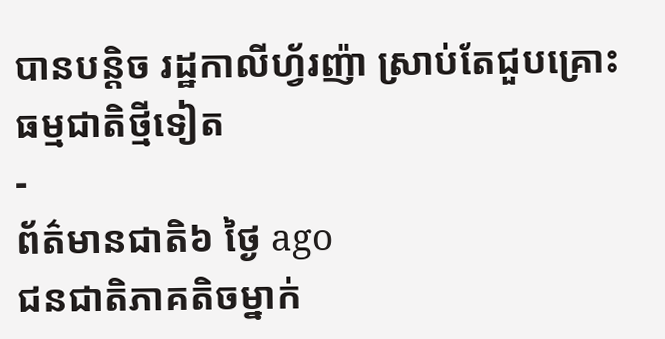បានបន្តិច រដ្ឋកាលីហ្វ័រញ៉ា ស្រាប់តែជួបគ្រោះធម្មជាតិថ្មីទៀត
-
ព័ត៌មានជាតិ៦ ថ្ងៃ ago
ជនជាតិភាគតិចម្នាក់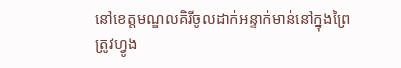នៅខេត្តមណ្ឌលគិរីចូលដាក់អន្ទាក់មាន់នៅក្នុងព្រៃ ត្រូវហ្វូង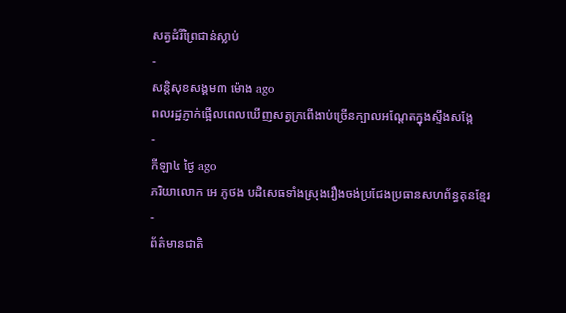សត្វដំរីព្រៃជាន់ស្លាប់
-
សន្តិសុខសង្គម៣ ម៉ោង ago
ពលរដ្ឋភ្ញាក់ផ្អើលពេលឃើញសត្វក្រពើងាប់ច្រើនក្បាលអណ្ដែតក្នុងស្ទឹងសង្កែ
-
កីឡា៤ ថ្ងៃ ago
ភរិយាលោក អេ ភូថង បដិសេធទាំងស្រុងរឿងចង់ប្រជែងប្រធានសហព័ន្ធគុនខ្មែរ
-
ព័ត៌មានជាតិ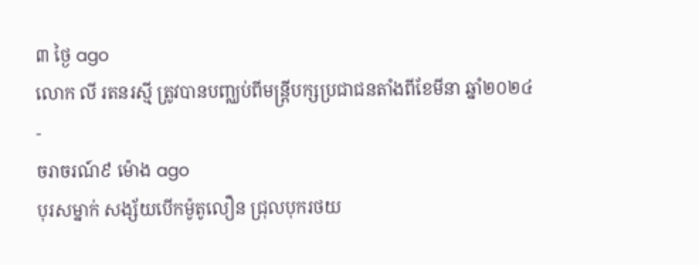៣ ថ្ងៃ ago
លោក លី រតនរស្មី ត្រូវបានបញ្ឈប់ពីមន្ត្រីបក្សប្រជាជនតាំងពីខែមីនា ឆ្នាំ២០២៤
-
ចរាចរណ៍៩ ម៉ោង ago
បុរសម្នាក់ សង្ស័យបើកម៉ូតូលឿន ជ្រុលបុករថយ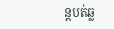ន្តបត់ឆ្ល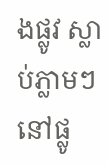ងផ្លូវ ស្លាប់ភ្លាមៗ នៅផ្លូ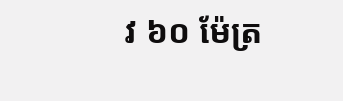វ ៦០ ម៉ែត្រ